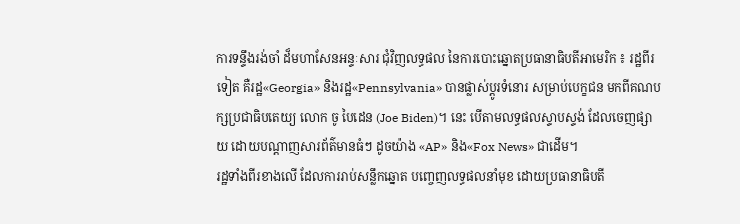ការទន្ទឹងរង់ចាំ ដ៏មហាសែនអន្ទៈសារ ជុំវិញលទ្ធផល នៃការបោះឆ្នោតប្រធានាធិបតីអាមេរិក ៖ រដ្ឋពីរទៀត គឺរដ្ឋ«Georgia» និងរដ្ឋ«Pennsylvania» បានផ្លាស់ប្ដូរទំនោរ សម្រាប់បេក្ខជន មកពីគណបក្សប្រជាធិបតេយ្យ លោក ចូ បៃដេន (Joe Biden)។ នេះ បើតាមលទ្ធផលស្ទាបស្ទង់ ដែលចេញផ្សាយ ដោយបណ្ដាញសារព័ត៌មានធំៗ ដូចយ៉ាង «AP» និង«Fox News» ជាដើម។
រដ្ឋទាំងពីរខាងលើ ដែលការរាប់សន្លឹកឆ្នោត បញ្ចេញលទ្ធផលនាំមុខ ដោយប្រធានាធិបតី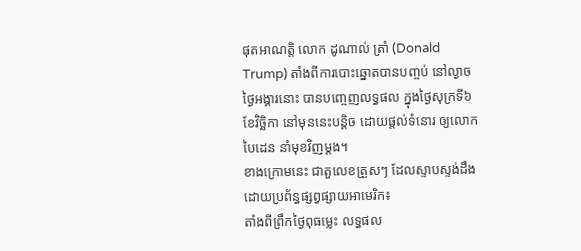ផុតអាណត្តិ លោក ដូណាល់ ត្រាំ (Donald Trump) តាំងពីការបោះឆ្នោតបានបញ្ចប់ នៅល្ងាចថ្ងៃអង្គារនោះ បានបញ្ចេញលទ្ធផល ក្នុងថ្ងៃសុក្រទី៦ ខែវិច្ឆិកា នៅមុននេះបន្តិច ដោយផ្ដល់ទំនោរ ឲ្យលោក បៃដេន នាំមុខវិញម្ដង។
ខាងក្រោមនេះ ជាតួលេខត្រួសៗ ដែលស្ទាបស្ទង់ដឹង ដោយប្រព័ន្ធផ្សព្វផ្សាយអាមេរិក៖
តាំងពីព្រឹកថ្ងៃពុធម្លេះ លទ្ធផល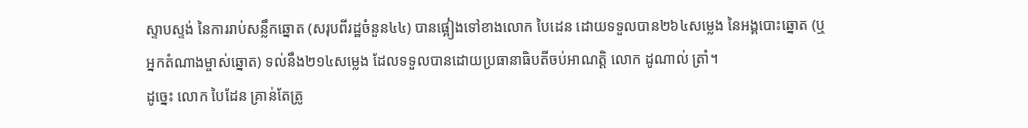ស្ទាបស្ទង់ នៃការរាប់សន្លឹកឆ្នោត (សរុបពីរដ្ឋចំនួន៤៤) បានផ្អៀងទៅខាងលោក បៃដេន ដោយទទួលបាន២៦៤សម្លេង នៃអង្គបោះឆ្នោត (ឬ អ្នកតំណាងម្ចាស់ឆ្នោត) ទល់នឹង២១៤សម្លេង ដែលទទួលបានដោយប្រធានាធិបតីចប់អាណត្តិ លោក ដូណាល់ ត្រាំ។
ដូច្នេះ លោក បៃដែន គ្រាន់តែត្រូ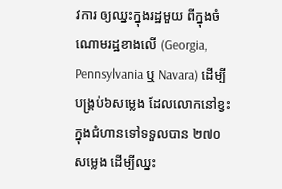វការ ឲ្យឈ្នះក្នុងរដ្ឋមួយ ពីក្នុងចំណោមរដ្ឋខាងលើ (Georgia, Pennsylvania ឬ Navara) ដើម្បីបង្គ្រប់៦សម្លេង ដែលលោកនៅខ្វះ ក្នុងជំហានទៅទទួលបាន ២៧០សម្លេង ដើម្បីឈ្នះ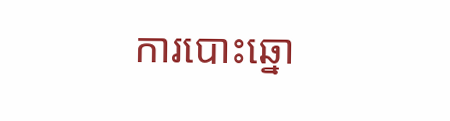ការបោះឆ្នោ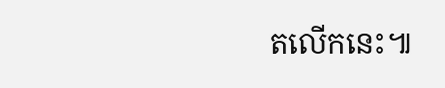តលើកនេះ៕